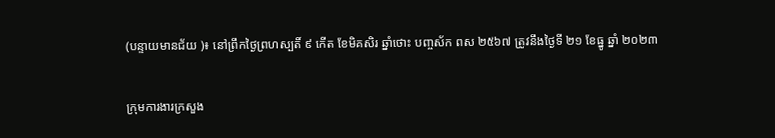(បន្ទាយមានជ័យ )៖ នៅព្រឹកថ្ងៃព្រហស្បតិ៍ ៩ កើត ខែមិគសិរ ឆ្នាំថោះ បញ្ចស័ក ពស ២៥៦៧ ត្រូវនឹងថ្ងៃទី ២១ ខែធ្នូ ឆ្នាំ ២០២៣

ក្រុមការងារក្រសួង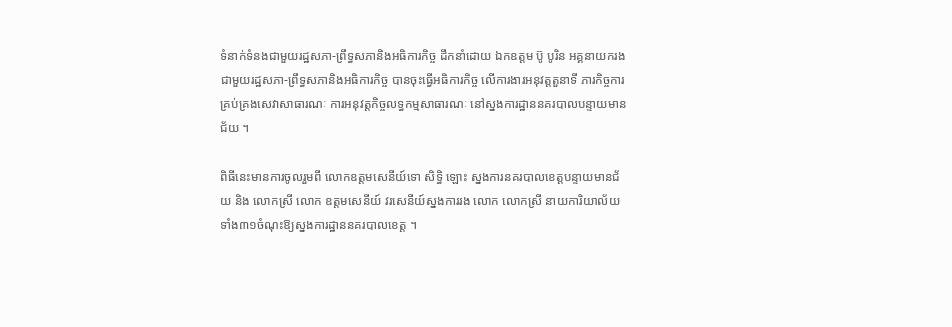ទំនាក់ទំនងជាមួយរដ្ឋសភា-ព្រឹទ្ធសភានិងអធិការកិច្ច ដឹកនាំដោយ ឯកឧត្តម ប៊ូ បូរិន អគ្គនាយករង ជាមួយរដ្ឋសភា-ព្រឹទ្ធសភានិងអធិការកិច្ច បានចុះធ្វើអធិការកិច្ច លើការងារអនុវត្តតួនាទី ភារកិច្ចការគ្រប់គ្រងសេវាសាធារណៈ ការអនុវត្តកិច្ចលទ្ធកម្មសាធារណៈ នៅស្នងការដ្ឋាននគរបាលបន្ទាយមានជ័យ ។

ពិធីនេះមានការចូលរួមពី លោកឧត្តមសេនីយ៍ទោ សិទ្ធិ ឡោះ ស្នងការនគរបាលខេត្តបន្ទាយមានជ័យ និង លោកស្រី លោក ឧត្តមសេនីយ៍ វរសេនីយ៍ស្នងការរង លោក លោកស្រី នាយការិយាល័យទាំង៣១ចំណុះឱ្យស្នងការដ្ឋាននគរបាលខេត្ត ។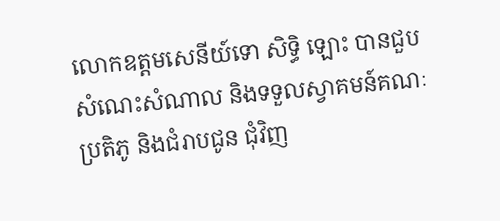លោកឧត្តមសេនីយ៍ទោ សិទ្ធិ ឡោះ បានជួបសំណេះសំណាល និងទទួលស្វាគមន៍គណៈប្រតិភូ និងជំរាបជូន ជុំវិញ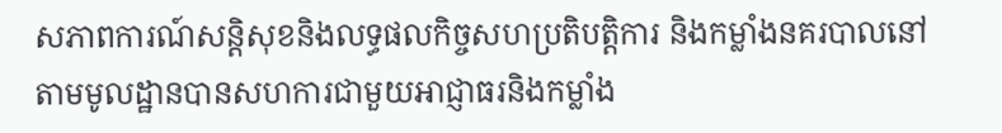សភាពការណ៍សន្តិសុខនិងលទ្ធផលកិច្ចសហប្រតិបត្តិការ និងកម្លាំងនគរបាលនៅតាមមូលដ្ឋានបានសហការជាមួយអាជ្ញាធរនិងកម្លាំង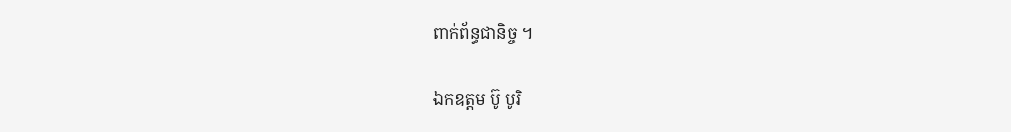ពាក់ព័ន្ធជានិច្ច ។

ឯកឧត្តម ប៊ូ បូរិ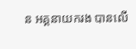ន អគ្គនាយករង បានលើ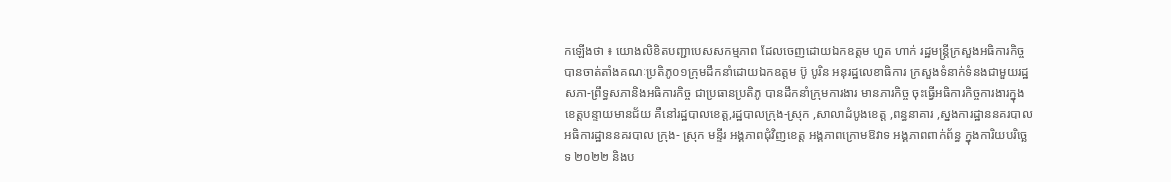កឡើងថា ៖ យោងលិខិតបញ្ជាបេសសកម្មភាព ដែលចេញដោយឯកឧត្តម ហួត ហាក់ រដ្ឋមន្រ្តីក្រសួងអធិការកិច្ច បានចាត់តាំងគណៈប្រតិភូ០១ក្រុមដឹកនាំដោយឯកឧត្តម ប៊ូ បូរិន អនុរដ្ឋលេខាធិការ ក្រសួងទំនាក់ទំនងជាមួយរដ្ឋសភា-ព្រឹទ្ធសភានិងអធិការកិច្ច ជាប្រធានប្រតិភូ បានដឹកនាំក្រុមការងារ មានភារកិច្ច ចុះធ្វើអធិការកិច្ចការងារក្នុងខេត្តបន្ទាយមានជ័យ គឺនៅរដ្ឋបាលខេត្ត,រដ្ឋបាលក្រុង-ស្រុក ,សាលាដំបូងខេត្ត ,ពន្ធនាគារ ,ស្នងការដ្ឋាននគរបាល អធិការដ្ឋាននគរបាល ក្រុង- ស្រុក មន្ទីរ អង្គភាពជុំវិញខេត្ត អង្គភាពក្រោមឱវាទ អង្គភាពពាក់ព័ន្ធ ក្នុងការិយបរិច្ឆេទ ២០២២ និងប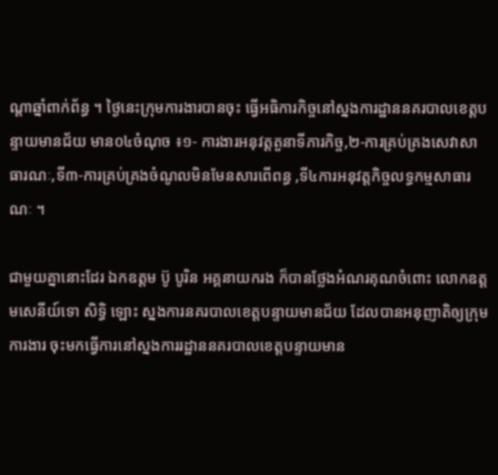ណ្តាឆ្នាំពាក់ព័ន្ធ ។ ថ្ងៃនេះក្រុមការងារបានចុះ ធ្វើអធិការកិច្ចនៅស្នងការដ្ឋាននគរបាលខេត្តបន្ទាយមានជ័យ មាន០៤ចំណុច ៖១- ការងារអនុវត្តតួនាទីភារកិច្ច,២-ការគ្រប់គ្រងសេវាសាធារណៈ,ទី៣-ការគ្រប់គ្រងចំណូលមិនមែនសារពើពន្ធ ,ទី៤ការអនុវត្តកិច្ចលទ្ធកម្មសាធារណៈ ។

ជាមួយគ្នានោះដែរ ឯកឧត្តម ប៊ូ បូរិន អគ្គនាយករង ក៏បានថ្លែងអំណរគុណចំពោះ លោកឧត្តមសេនីយ៍ទោ សិទ្ធិ ឡោះ ស្នងការនគរបាលខេត្តបន្ទាយមានជ័យ ដែលបានអនុញាតិឲ្យក្រុមការងារ ចុះមកធ្វើការនៅស្នងការរដ្ឋាននគរបាលខេត្តបន្ទាយមាន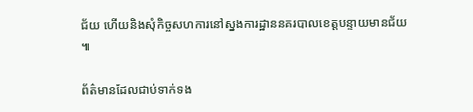ជ័យ ហើយនិងសុំកិច្ចសហការនៅស្នងការដ្ឋាននគរបាលខេត្តបន្ទាយមានជ័យ ៕

ព័ត៌មានដែលជាប់ទាក់ទង